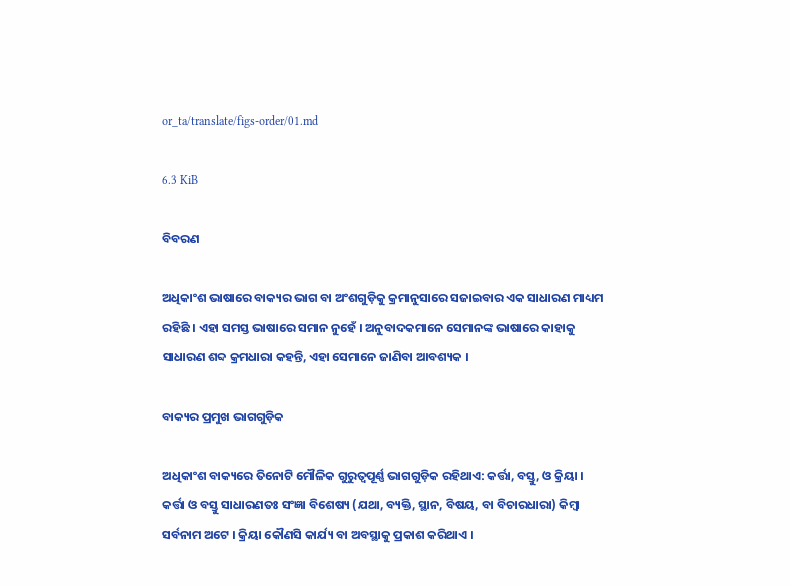or_ta/translate/figs-order/01.md

6.3 KiB

ବିବରଣ

ଅଧିକାଂଶ ଭାଷାରେ ବାକ୍ୟର ଭାଗ ବା ଅଂଶଗୁଡ଼ିକୁ କ୍ରମାନୁସାରେ ସଜାଇବାର ଏକ ସାଧାରଣ ମାଧ୍ୟମ ରହିଛି । ଏହା ସମସ୍ତ ଭାଷାରେ ସମାନ ନୁହେଁ । ଅନୁବାଦକମାନେ ସେମାନଙ୍କ ଭାଷାରେ କାହାକୁ ସାଧାରଣ ଶବ୍ଦ କ୍ରମଧାରା କହନ୍ତି, ଏହା ସେମାନେ ଜାଣିବା ଆବଶ୍ୟକ ।

ବାକ୍ୟର ପ୍ରମୁଖ ଭାଗଗୁଡ଼ିକ

ଅଧିକାଂଶ ବାକ୍ୟରେ ତିନୋଟି ମୌଳିକ ଗୁରୁତ୍ୱପୂର୍ଣ୍ଣ ଭାଗଗୁଡ଼ିକ ରହିଥାଏ: କର୍ତ୍ତା, ବସ୍ତୁ, ଓ କ୍ରିୟା । କର୍ତ୍ତା ଓ ବସ୍ତୁ ସାଧାରଣତଃ ସଂଜ୍ଞା ବିଶେଷ୍ୟ (ଯଥା, ବ୍ୟକ୍ତି, ସ୍ଥାନ, ବିଷୟ, ବା ବିଚାରଧାରା) କିମ୍ବା ସର୍ବନାମ ଅଟେ । କ୍ରିୟା କୌଣସି କାର୍ଯ୍ୟ ବା ଅବସ୍ଥାକୁ ପ୍ରକାଶ କରିଥାଏ ।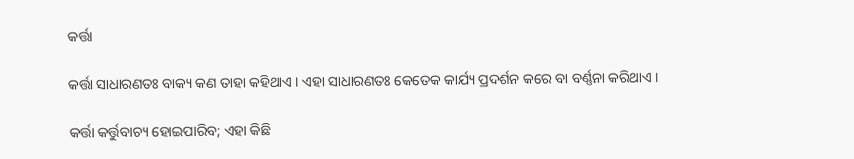କର୍ତ୍ତା

କର୍ତ୍ତା ସାଧାରଣତଃ ବାକ୍ୟ କଣ ତାହା କହିଥାଏ । ଏହା ସାଧାରଣତଃ କେତେକ କାର୍ଯ୍ୟ ପ୍ରଦର୍ଶନ କରେ ବା ବର୍ଣ୍ଣନା କରିଥାଏ ।

କର୍ତ୍ତା କର୍ତ୍ତୁବାଚ୍ୟ ହୋଇପାରିବ; ଏହା କିଛି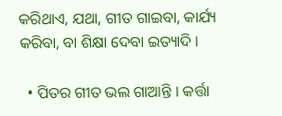କରିଥାଏ, ଯଥା, ଗୀତ ଗାଇବା, କାର୍ଯ୍ୟ କରିବା, ବା ଶିକ୍ଷା ଦେବା ଇତ୍ୟାଦି ।

  • ପିତର ଗୀତ ଭଲ ଗାଆନ୍ତି । କର୍ତ୍ତା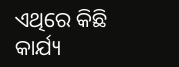ଏଥିରେ କିଛି କାର୍ଯ୍ୟ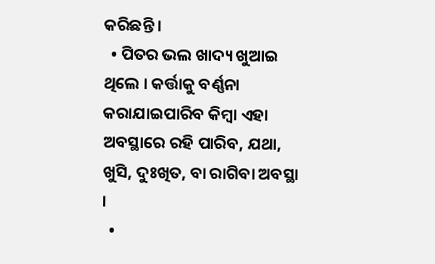କରିଛନ୍ତି ।
  • ପିତର ଭଲ ଖାଦ୍ୟ ଖୁଆଇ ଥିଲେ । କର୍ତ୍ତାକୁ ବର୍ଣ୍ଣନା କରାଯାଇପାରିବ କିମ୍ବା ଏହା ଅବସ୍ଥାରେ ରହି ପାରିବ, ଯଥା, ଖୁସି, ଦୁଃଖିତ, ବା ରାଗିବା ଅବସ୍ଥା ।
  •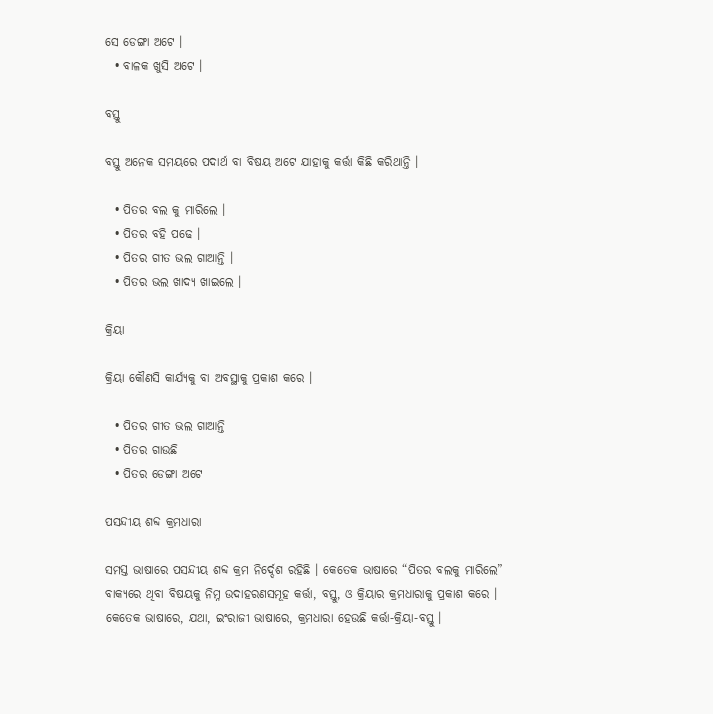ସେ ଡେଙ୍ଗା ଅଟେ ।
  • ବାଳକ ଖୁସି ଅଟେ ।

ବସ୍ତୁ

ବସ୍ତୁ ଅନେକ ସମୟରେ ପଦାର୍ଥ ବା ବିଷୟ ଅଟେ ଯାହାକୁ କର୍ତ୍ତା କିଛି କରିଥାନ୍ତି ।

  • ପିତର ବଲ କୁ ମାରିଲେ ।
  • ପିତର ବହି ପଢେ ।
  • ପିତର ଗୀତ ଭଲ ଗାଆନ୍ତି ।
  • ପିତର ଭଲ ଖାଦ୍ୟ ଖାଇଲେ ।

କ୍ରିୟା

କ୍ରିୟା କୌଣସି କାର୍ଯ୍ୟକୁ ବା ଅବସ୍ଥାକୁ ପ୍ରକାଶ କରେ ।

  • ପିତର ଗୀତ ଭଲ ଗାଆନ୍ତି
  • ପିତର ଗାଉଛି
  • ପିତର ଡେଙ୍ଗା ଅଟେ

ପସନ୍ଦୀୟ ଶବ୍ଦ କ୍ରମଧାରା

ସମସ୍ତ ଭାଷାରେ ପସନ୍ଦୀୟ ଶବ୍ଦ କ୍ରମ ନିର୍ଦ୍ଦେଶ ରହିଛି । କେତେକ ଭାଷାରେ “ପିତର ବଲକୁ ମାରିଲେ” ବାକ୍ୟରେ ଥିବା ବିଷୟକୁ ନିମ୍ନ ଉଦାହରଣସମୂହ କର୍ତ୍ତା, ବସ୍ତୁ, ଓ କ୍ରିୟାର କ୍ରମଧାରାକୁ ପ୍ରକାଶ କରେ । କେତେକ ଭାଷାରେ, ଯଥା, ଇଂରାଜୀ ଭାଷାରେ, କ୍ରମଧାରା ହେଉଛି କର୍ତ୍ତା-କ୍ରିୟା-ବସ୍ତୁ ।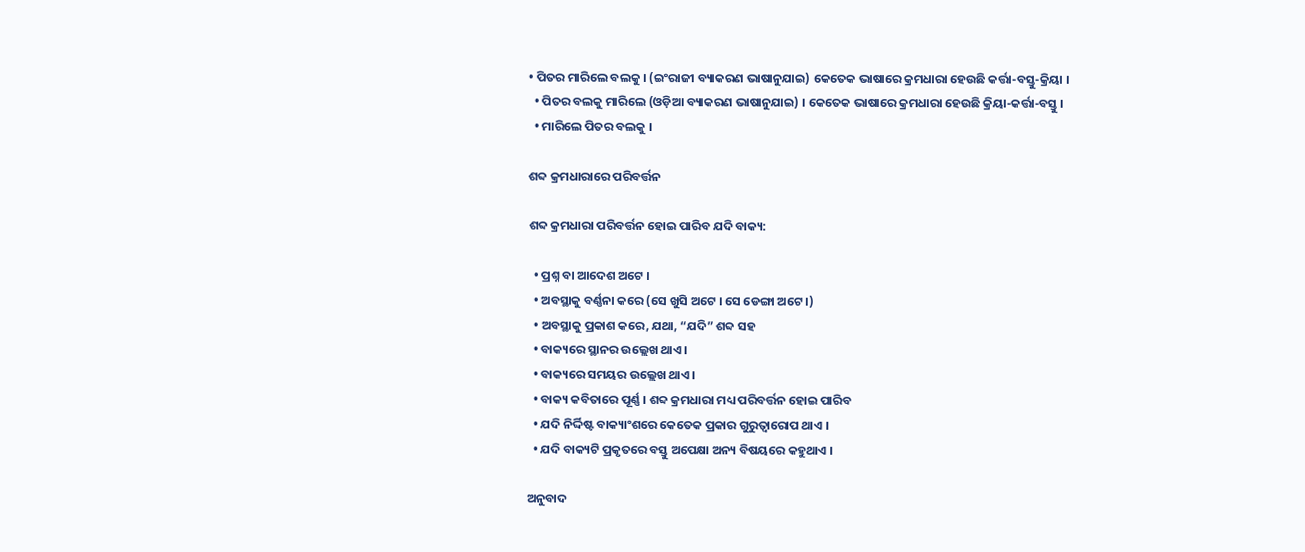• ପିତର ମାରିଲେ ବଲକୁ । (ଇଂରାଜୀ ବ୍ୟାକରଣ ଭାଷାନୁଯାଇ) କେତେକ ଭାଷାରେ କ୍ରମଧାରା ହେଉଛି କର୍ତ୍ତା-ବସ୍ତୁ-କ୍ରିୟା ।
  • ପିତର ବଲକୁ ମାରିଲେ (ଓଡ଼ିଆ ବ୍ୟାକରଣ ଭାଷାନୁଯାଇ) । କେତେକ ଭାଷାରେ କ୍ରମଧାରା ହେଉଛି କ୍ରିୟା-କର୍ତ୍ତା-ବସ୍ତୁ ।
  • ମାରିଲେ ପିତର ବଲକୁ ।

ଶବ୍ଦ କ୍ରମଧାରାରେ ପରିବର୍ତ୍ତନ

ଶବ୍ଦ କ୍ରମଧାରା ପରିବର୍ତ୍ତନ ହୋଇ ପାରିବ ଯଦି ବାକ୍ୟ:

  • ପ୍ରଶ୍ନ ବା ଆଦେଶ ଅଟେ ।
  • ଅବସ୍ଥାକୁ ବର୍ଣ୍ଣନା କରେ (ସେ ଖୁସି ଅଟେ । ସେ ଡେଙ୍ଗା ଅଟେ ।)
  • ଅବସ୍ଥାକୁ ପ୍ରକାଶ କରେ, ଯଥା, “ଯଦି” ଶବ୍ଦ ସହ
  • ବାକ୍ୟରେ ସ୍ଥାନର ଉଲ୍ଲେଖ ଥାଏ ।
  • ବାକ୍ୟରେ ସମୟର ଉଲ୍ଲେଖ ଥାଏ ।
  • ବାକ୍ୟ କବିତାରେ ପୂର୍ଣ୍ଣ । ଶବ୍ଦ କ୍ରମଧାରା ମଧ୍ୟ ପରିବର୍ତ୍ତନ ହୋଇ ପାରିବ
  • ଯଦି ନିର୍ଦ୍ଦିଷ୍ଟ ବାକ୍ୟାଂଶରେ କେତେକ ପ୍ରକାର ଗୁରୁତ୍ଵାରୋପ ଥାଏ ।
  • ଯଦି ବାକ୍ୟଟି ପ୍ରକୃତରେ ବସ୍ତୁ ଅପେକ୍ଷା ଅନ୍ୟ ବିଷୟରେ କହୁଥାଏ ।

ଅନୁବାଦ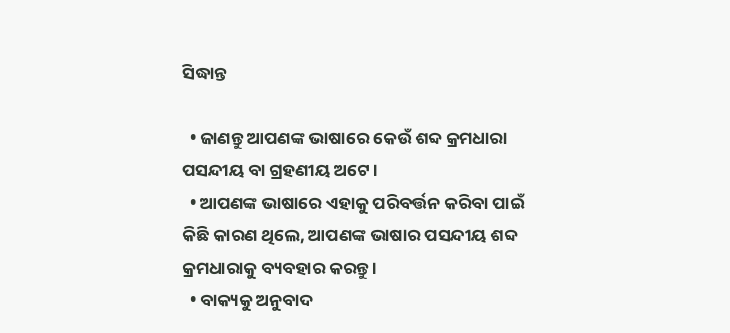ସିଦ୍ଧାନ୍ତ

  • ଜାଣନ୍ତୁ ଆପଣଙ୍କ ଭାଷାରେ କେଉଁ ଶବ୍ଦ କ୍ରମଧାରା ପସନ୍ଦୀୟ ବା ଗ୍ରହଣୀୟ ଅଟେ ।
  • ଆପଣଙ୍କ ଭାଷାରେ ଏହାକୁ ପରିବର୍ତ୍ତନ କରିବା ପାଇଁ କିଛି କାରଣ ଥିଲେ, ଆପଣଙ୍କ ଭାଷାର ପସନ୍ଦୀୟ ଶବ୍ଦ କ୍ରମଧାରାକୁ ବ୍ୟବହାର କରନ୍ତୁ ।
  • ବାକ୍ୟକୁ ଅନୁବାଦ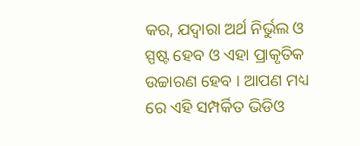କର, ଯଦ୍ୱାରା ଅର୍ଥ ନିର୍ଭୁଲ ଓ ସ୍ପଷ୍ଟ ହେବ ଓ ଏହା ପ୍ରାକୃତିକ ଉଚ୍ଚାରଣ ହେବ । ଆପଣ ମଧ୍ୟ ରେ ଏହି ସମ୍ପର୍କିତ ଭିଡିଓ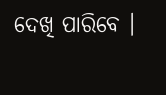ଦେଖି ପାରିବେ ।